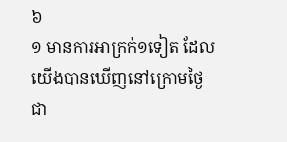៦
១ មានការអាក្រក់១ទៀត ដែលយើងបានឃើញនៅក្រោមថ្ងៃ ជា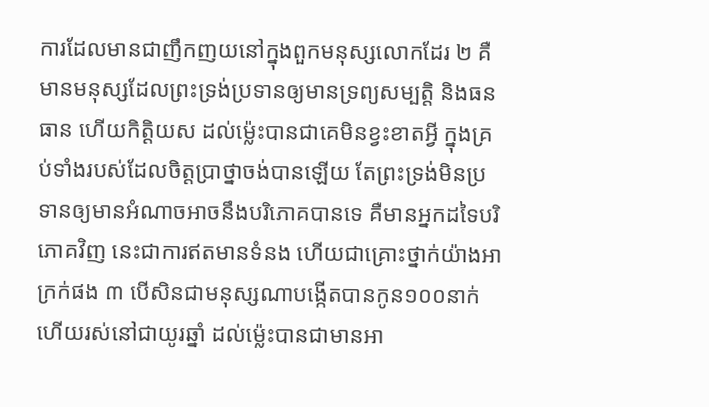ការដែលមានជាញឹកញយនៅក្នុងពួកមនុស្សលោកដែរ ២ គឺមានមនុស្សដែលព្រះទ្រង់ប្រទានឲ្យមានទ្រព្យសម្បត្តិ និងធនធាន ហើយកិត្តិយស ដល់ម៉្លេះបានជាគេមិនខ្វះខាតអ្វី ក្នុងគ្រប់ទាំងរបស់ដែលចិត្តប្រាថ្នាចង់បានឡើយ តែព្រះទ្រង់មិនប្រទានឲ្យមានអំណាចអាចនឹងបរិភោគបានទេ គឺមានអ្នកដទៃបរិភោគវិញ នេះជាការឥតមានទំនង ហើយជាគ្រោះថ្នាក់យ៉ាងអាក្រក់ផង ៣ បើសិនជាមនុស្សណាបង្កើតបានកូន១០០នាក់ ហើយរស់នៅជាយូរឆ្នាំ ដល់ម៉្លេះបានជាមានអា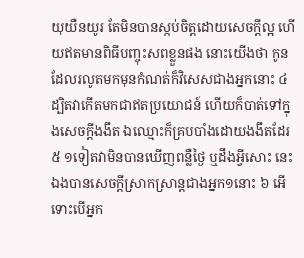យុយឺនយូរ តែមិនបានស្កប់ចិត្តដោយសេចក្តីល្អ ហើយឥតមានពិធីបញ្ចុះសពខ្លួនផង នោះយើងថា កូនដែលរលូតមកមុនកំណត់ក៏វិសេសជាងអ្នកនោះ ៤ ដ្បិតវាកើតមកជាឥតប្រយោជន៍ ហើយក៏បាត់ទៅក្នុងសេចក្តីងងឹត ឯឈ្មោះក៏គ្របបាំងដោយងងឹតដែរ ៥ ១ទៀតវាមិនបានឃើញពន្លឺថ្ងៃ ឬដឹងអ្វីសោះ នេះឯងបានសេចក្តីស្រាកស្រាន្តជាងអ្នក១នោះ ៦ អើ ទោះបើអ្នក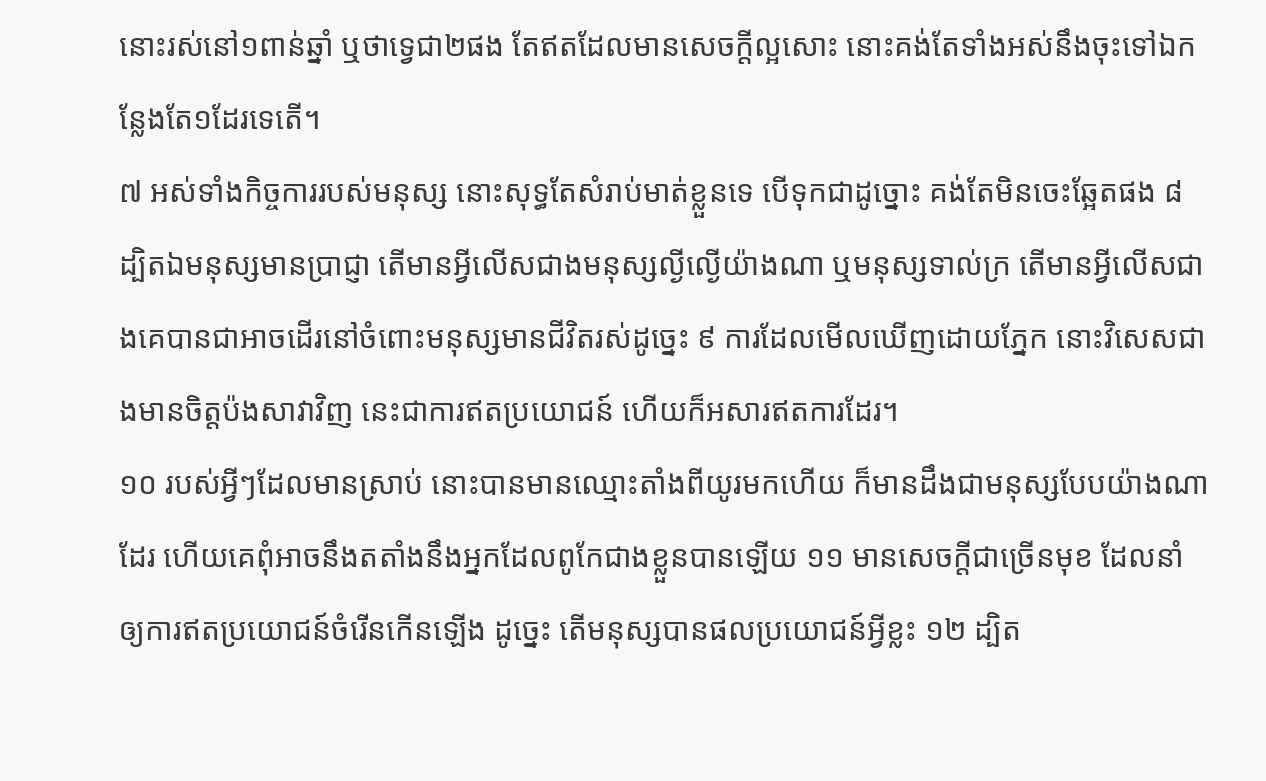នោះរស់នៅ១ពាន់ឆ្នាំ ឬថាទ្វេជា២ផង តែឥតដែលមានសេចក្តីល្អសោះ នោះគង់តែទាំងអស់នឹងចុះទៅឯកន្លែងតែ១ដែរទេតើ។
៧ អស់ទាំងកិច្ចការរបស់មនុស្ស នោះសុទ្ធតែសំរាប់មាត់ខ្លួនទេ បើទុកជាដូច្នោះ គង់តែមិនចេះឆ្អែតផង ៨ ដ្បិតឯមនុស្សមានប្រាជ្ញា តើមានអ្វីលើសជាងមនុស្សល្ងីល្ងើយ៉ាងណា ឬមនុស្សទាល់ក្រ តើមានអ្វីលើសជាងគេបានជាអាចដើរនៅចំពោះមនុស្សមានជីវិតរស់ដូច្នេះ ៩ ការដែលមើលឃើញដោយភ្នែក នោះវិសេសជាងមានចិត្តប៉ងសាវាវិញ នេះជាការឥតប្រយោជន៍ ហើយក៏អសារឥតការដែរ។
១០ របស់អ្វីៗដែលមានស្រាប់ នោះបានមានឈ្មោះតាំងពីយូរមកហើយ ក៏មានដឹងជាមនុស្សបែបយ៉ាងណាដែរ ហើយគេពុំអាចនឹងតតាំងនឹងអ្នកដែលពូកែជាងខ្លួនបានឡើយ ១១ មានសេចក្តីជាច្រើនមុខ ដែលនាំឲ្យការឥតប្រយោជន៍ចំរើនកើនឡើង ដូច្នេះ តើមនុស្សបានផលប្រយោជន៍អ្វីខ្លះ ១២ ដ្បិត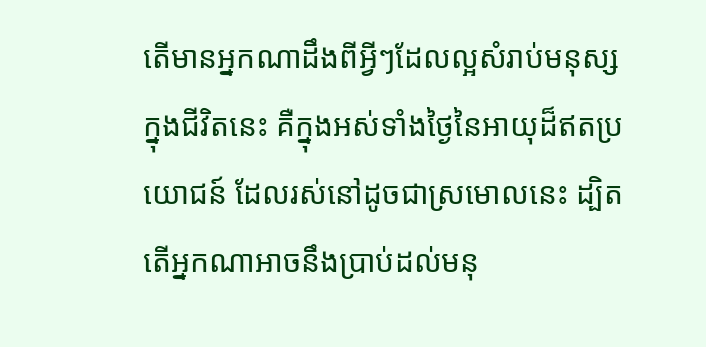តើមានអ្នកណាដឹងពីអ្វីៗដែលល្អសំរាប់មនុស្សក្នុងជីវិតនេះ គឺក្នុងអស់ទាំងថ្ងៃនៃអាយុដ៏ឥតប្រយោជន៍ ដែលរស់នៅដូចជាស្រមោលនេះ ដ្បិតតើអ្នកណាអាចនឹងប្រាប់ដល់មនុ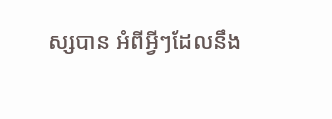ស្សបាន អំពីអ្វីៗដែលនឹង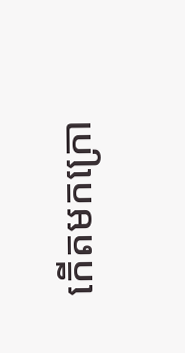កើតមកក្រោ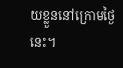យខ្លួននៅក្រោមថ្ងៃនេះ។